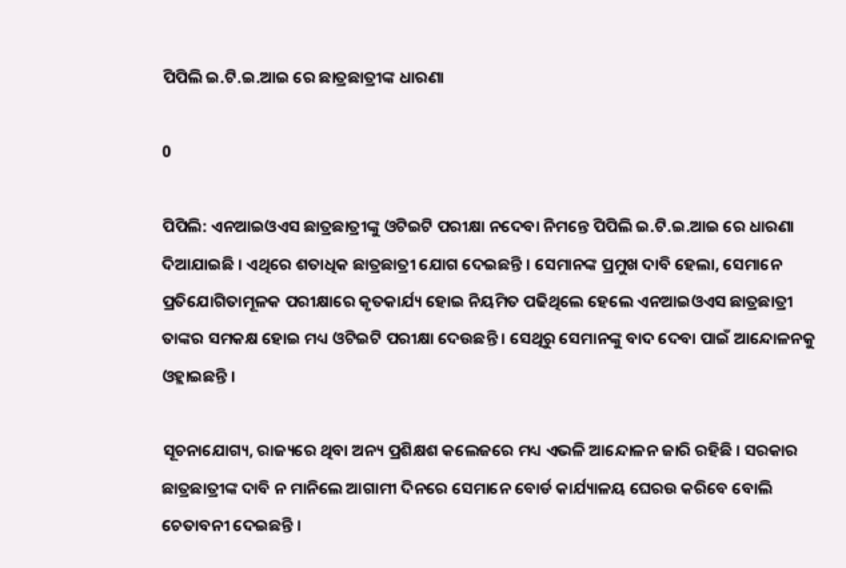ପିପିଲି ଇ.ଟି.ଇ.ଆଇ ରେ ଛାତ୍ରଛାତ୍ରୀଙ୍କ ଧାରଣା

0

ପିପିଲି: ଏନଆଇଓଏସ ଛାତ୍ରଛାତ୍ରୀଙ୍କୁ ଓଟିଇଟି ପରୀକ୍ଷା ନଦେବା ନିମନ୍ତେ ପିପିଲି ଇ.ଟି.ଇ.ଆଇ ରେ ଧାରଣା ଦିଆଯାଇଛି । ଏଥିରେ ଶତାଧିକ ଛାତ୍ରଛାତ୍ରୀ ଯୋଗ ଦେଇଛନ୍ତି । ସେମାନଙ୍କ ପ୍ରମୁଖ ଦାବି ହେଲା, ସେମାନେ ପ୍ରତିଯୋଗିତାମୂଳକ ପରୀକ୍ଷାରେ କୃତକାର୍ଯ୍ୟ ହୋଇ ନିୟମିତ ପଢିଥିଲେ ହେଲେ ଏନଆଇଓଏସ ଛାତ୍ରଛାତ୍ରୀ ତାଙ୍କର ସମକକ୍ଷ ହୋଇ ମଧ୍ୟ ଓଟିଇଟି ପରୀକ୍ଷା ଦେଉଛନ୍ତି । ସେଥିରୁ ସେମାନଙ୍କୁ ବାଦ ଦେବା ପାଇଁ ଆନ୍ଦୋଳନକୁ ଓହ୍ଲାଇଛନ୍ତି ।

ସୂଚନାଯୋଗ୍ୟ, ରାଜ୍ୟରେ ଥିବା ଅନ୍ୟ ପ୍ରଶିକ୍ଷଶ କଲେଜରେ ମଧ୍ୟ ଏଭଳି ଆନ୍ଦୋଳନ ଜାରି ରହିଛି । ସରକାର ଛାତ୍ରଛାତ୍ରୀଙ୍କ ଦାବି ନ ମାନିଲେ ଆଗାମୀ ଦିନରେ ସେମାନେ ବୋର୍ଡ କାର୍ଯ୍ୟାଳୟ ଘେରଉ କରିବେ ବୋଲି ଚେତାବନୀ ଦେଇଛନ୍ତି ।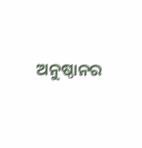ଅନୁଷ୍ଠାନର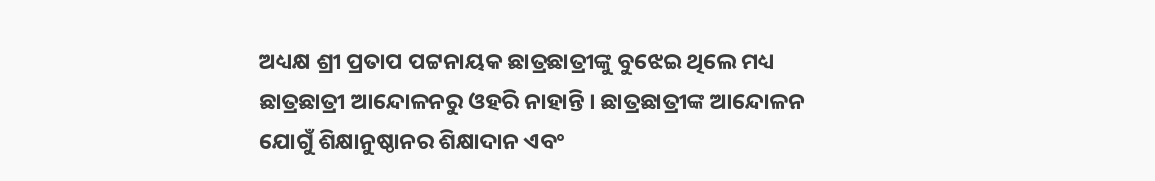ଅଧ୍ୟକ୍ଷ ଶ୍ରୀ ପ୍ରତାପ ପଟ୍ଟନାୟକ ଛାତ୍ରଛାତ୍ରୀଙ୍କୁ ବୁଝେଇ ଥିଲେ ମଧ୍ୟ ଛାତ୍ରଛାତ୍ରୀ ଆନ୍ଦୋଳନରୁ ଓହରି ନାହାନ୍ତି । ଛାତ୍ରଛାତ୍ରୀଙ୍କ ଆନ୍ଦୋଳନ ଯୋଗୁଁ ଶିକ୍ଷାନୁଷ୍ଠାନର ଶିକ୍ଷାଦାନ ଏବଂ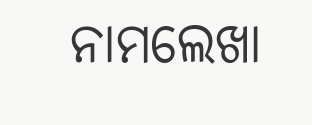ନାମଲେଖା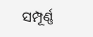ସମ୍ପୂର୍ଣ୍ଣ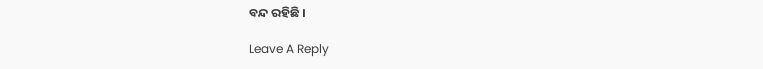ବନ୍ଦ ରହିଛି ।

Leave A Reply